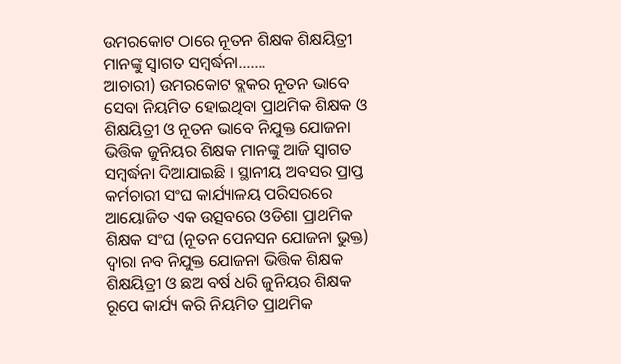ଉମରକୋଟ ଠାରେ ନୂତନ ଶିକ୍ଷକ ଶିକ୍ଷୟିତ୍ରୀ ମାନଙ୍କୁ ସ୍ଵାଗତ ସମ୍ବର୍ଦ୍ଧନା…….
ଆଚାରୀ) ଉମରକୋଟ ବ୍ଲକର ନୂତନ ଭାବେ ସେବା ନିୟମିତ ହୋଇଥିବା ପ୍ରାଥମିକ ଶିକ୍ଷକ ଓ ଶିକ୍ଷୟିତ୍ରୀ ଓ ନୂତନ ଭାବେ ନିଯୁକ୍ତ ଯୋଜନା ଭିତ୍ତିକ ଜୁନିୟର ଶିକ୍ଷକ ମାନଙ୍କୁ ଆଜି ସ୍ଵାଗତ ସମ୍ବର୍ଦ୍ଧନା ଦିଆଯାଇଛି । ସ୍ଥାନୀୟ ଅବସର ପ୍ରାପ୍ତ କର୍ମଚାରୀ ସଂଘ କାର୍ଯ୍ୟାଳୟ ପରିସରରେ ଆୟୋଜିତ ଏକ ଉତ୍ସବରେ ଓଡିଶା ପ୍ରାଥମିକ ଶିକ୍ଷକ ସଂଘ (ନୂତନ ପେନସନ ଯୋଜନା ଭୁକ୍ତ) ଦ୍ଵାରା ନବ ନିଯୁକ୍ତ ଯୋଜନା ଭିତ୍ତିକ ଶିକ୍ଷକ ଶିକ୍ଷୟିତ୍ରୀ ଓ ଛଅ ବର୍ଷ ଧରି ଜୁନିୟର ଶିକ୍ଷକ ରୂପେ କାର୍ଯ୍ୟ କରି ନିୟମିତ ପ୍ରାଥମିକ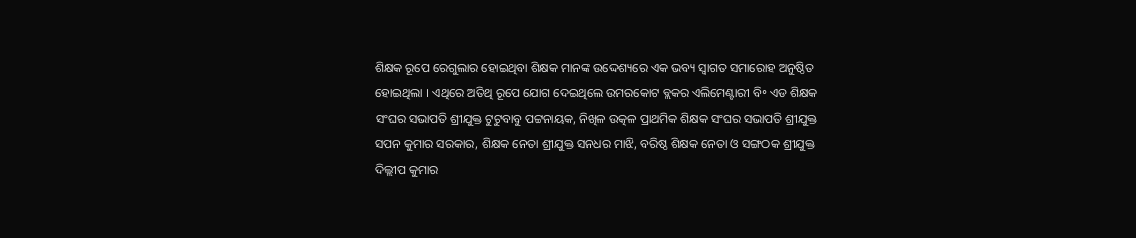ଶିକ୍ଷକ ରୂପେ ରେଗୁଲାର ହୋଇଥିବା ଶିକ୍ଷକ ମାନଙ୍କ ଉଦ୍ଦେଶ୍ୟରେ ଏକ ଭବ୍ୟ ସ୍ଵାଗତ ସମାରୋହ ଅନୁଷ୍ଠିତ ହୋଇଥିଲା । ଏଥିରେ ଅତିଥି ରୂପେ ଯୋଗ ଦେଇଥିଲେ ଉମରକୋଟ ବ୍ଲକର ଏଲିମେଣ୍ଟାରୀ ବି॰ ଏଡ ଶିକ୍ଷକ ସଂଘର ସଭାପତି ଶ୍ରୀଯୁକ୍ତ ଟୁଟୁବାବୁ ପଟ୍ଟନାୟକ, ନିଖିଳ ଉତ୍କଳ ପ୍ରାଥମିକ ଶିକ୍ଷକ ସଂଘର ସଭାପତି ଶ୍ରୀଯୁକ୍ତ ସପନ କୁମାର ସରକାର, ଶିକ୍ଷକ ନେତା ଶ୍ରୀଯୁକ୍ତ ସନଧର ମାଝି, ବରିଷ୍ଠ ଶିକ୍ଷକ ନେତା ଓ ସଙ୍ଗଠକ ଶ୍ରୀଯୁକ୍ତ ଦିଲ୍ଲୀପ କୁମାର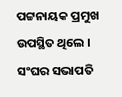ପଟ୍ଟନାୟକ ପ୍ରମୁଖ ଉପସ୍ଥିତ ଥିଲେ । ସଂଘର ସଭାପତି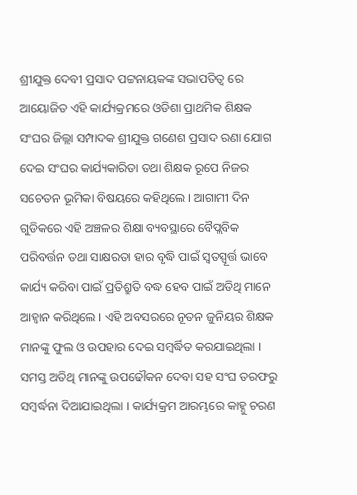ଶ୍ରୀଯୁକ୍ତ ଦେବୀ ପ୍ରସାଦ ପଟ୍ଟନାୟକଙ୍କ ସଭାପତିତ୍ଵ ରେ ଆୟୋଜିତ ଏହି କାର୍ଯ୍ୟକ୍ରମରେ ଓଡିଶା ପ୍ରାଥମିକ ଶିକ୍ଷକ ସଂଘର ଜିଲ୍ଲା ସମ୍ପାଦକ ଶ୍ରୀଯୁକ୍ତ ଗଣେଶ ପ୍ରସାଦ ରଣା ଯୋଗ ଦେଇ ସଂଘର କାର୍ଯ୍ୟକାରିତା ତଥା ଶିକ୍ଷକ ରୂପେ ନିଜର ସଚେତନ ଭୂମିକା ବିଷୟରେ କହିଥିଲେ । ଆଗାମୀ ଦିନ ଗୁଡିକରେ ଏହି ଅଞ୍ଚଳର ଶିକ୍ଷା ବ୍ୟବସ୍ଥାରେ ବୈପ୍ଲବିକ ପରିବର୍ତ୍ତନ ତଥା ସାକ୍ଷରତା ହାର ବୃଦ୍ଧି ପାଇଁ ସ୍ବତସ୍ପୂର୍ତ୍ତ ଭାବେ କାର୍ଯ୍ୟ କରିବା ପାଇଁ ପ୍ରତିଶ୍ରୁତି ବଦ୍ଧ ହେବ ପାଇଁ ଅତିଥି ମାନେ ଆହ୍ଵାନ କରିଥିଲେ । ଏହି ଅବସରରେ ନୂତନ ଜୁନିୟର ଶିକ୍ଷକ ମାନଙ୍କୁ ଫୁଲ ଓ ଉପହାର ଦେଇ ସମ୍ବର୍ଦ୍ଧିତ କରଯାଇଥିଲା । ସମସ୍ତ ଅତିଥି ମାନଙ୍କୁ ଉପଢୌକନ ଦେବା ସହ ସଂଘ ତରଫରୁ ସମ୍ବର୍ଦ୍ଧନା ଦିଆଯାଇଥିଲା । କାର୍ଯ୍ୟକ୍ରମ ଆରମ୍ଭରେ କାହ୍ନୁ ଚରଣ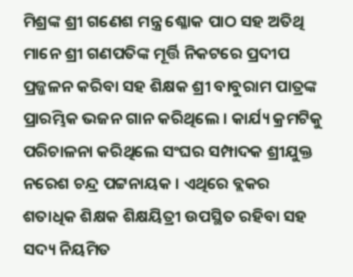ମିଶ୍ରଙ୍କ ଶ୍ରୀ ଗଣେଶ ମନ୍ତ୍ର ଶ୍ଳୋକ ପାଠ ସହ ଅତିଥି ମାନେ ଶ୍ରୀ ଗଣପତିଙ୍କ ମୂର୍ତ୍ତି ନିକଟରେ ପ୍ରଦୀପ ପ୍ରଜ୍ଜଳନ କରିବା ସହ ଶିକ୍ଷକ ଶ୍ରୀ ବାବୁରାମ ପାତ୍ରଙ୍କ ପ୍ରାରମ୍ଭିକ ଭଜନ ଗାନ କରିଥିଲେ । କାର୍ଯ୍ୟ କ୍ରମଟିକୁ ପରିଚାଳନା କରିଥିଲେ ସଂଘର ସମ୍ପାଦକ ଶ୍ରୀଯୁକ୍ତ ନରେଶ ଚନ୍ଦ୍ର ପଟ୍ଟନାୟକ । ଏଥିରେ ବ୍ଲକର ଶତାଧିକ ଶିକ୍ଷକ ଶିକ୍ଷୟିତ୍ରୀ ଉପସ୍ଥିତ ରହିବା ସହ ସଦ୍ୟ ନିୟମିତ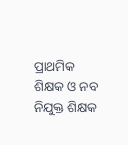ପ୍ରାଥମିକ ଶିକ୍ଷକ ଓ ନବ ନିଯୁକ୍ତ ଶିକ୍ଷକ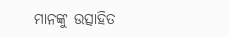ମାନଙ୍କୁ ଉତ୍ସାହିତ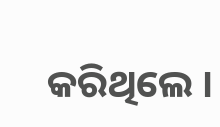କରିଥିଲେ ।